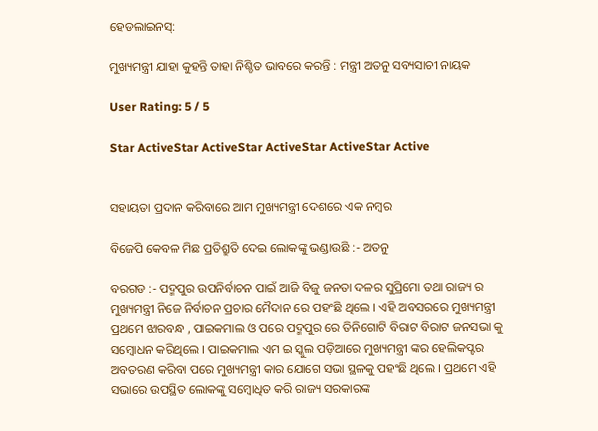ହେଡଲାଇନସ୍:

ମୁଖ୍ୟମନ୍ତ୍ରୀ ଯାହା କୁହନ୍ତି ତାହା ନିଶ୍ଚିତ ଭାବରେ କରନ୍ତି : ମନ୍ତ୍ରୀ ଅତନୁ ସବ୍ୟସାଚୀ ନାୟକ

User Rating: 5 / 5

Star ActiveStar ActiveStar ActiveStar ActiveStar Active


ସହାୟତା ପ୍ରଦାନ କରିବାରେ ଆମ ମୁଖ୍ୟମନ୍ତ୍ରୀ ଦେଶରେ ଏକ ନମ୍ବର

ବିଜେପି କେବଳ ମିଛ ପ୍ରତିଶ୍ରୁତି ଦେଇ ଲୋକଙ୍କୁ ଭଣ୍ଡାଉଛି :- ଅତନୁ

ବରଗଡ :- ପଦ୍ମପୁର ଉପନିର୍ବାଚନ ପାଇଁ ଆଜି ବିଜୁ ଜନତା ଦଳର ସୁପ୍ରିମୋ ତଥା ରାଜ୍ୟ ର ମୁଖ୍ୟମନ୍ତ୍ରୀ ନିଜେ ନିର୍ବାଚନ ପ୍ରଚାର ମୈଦାନ ରେ ପହଂଛି ଥିଲେ । ଏହି ଅବସରରେ ମୁଖ୍ୟମନ୍ତ୍ରୀ ପ୍ରଥମେ ଝାରବନ୍ଧ , ପାଇକମାଲ ଓ ପରେ ପଦ୍ମପୁର ରେ ତିନିଗୋଟି ବିରାଟ ବିରାଟ ଜନସଭା କୁ ସମ୍ବୋଧନ କରିଥିଲେ । ପାଇକମାଲ ଏମ ଇ ସ୍କୁଲ ପଡ଼ିଆରେ ମୁଖ୍ୟମନ୍ତ୍ରୀ ଙ୍କର ହେଲିକପ୍ଟର ଅବତରଣ କରିବା ପରେ ମୁଖ୍ୟମନ୍ତ୍ରୀ କାର ଯୋଗେ ସଭା ସ୍ଥଳକୁ ପହଂଛି ଥିଲେ । ପ୍ରଥମେ ଏହି ସଭାରେ ଉପସ୍ଥିତ ଲୋକଙ୍କୁ ସମ୍ବୋଧିତ କରି ରାଜ୍ୟ ସରକାରଙ୍କ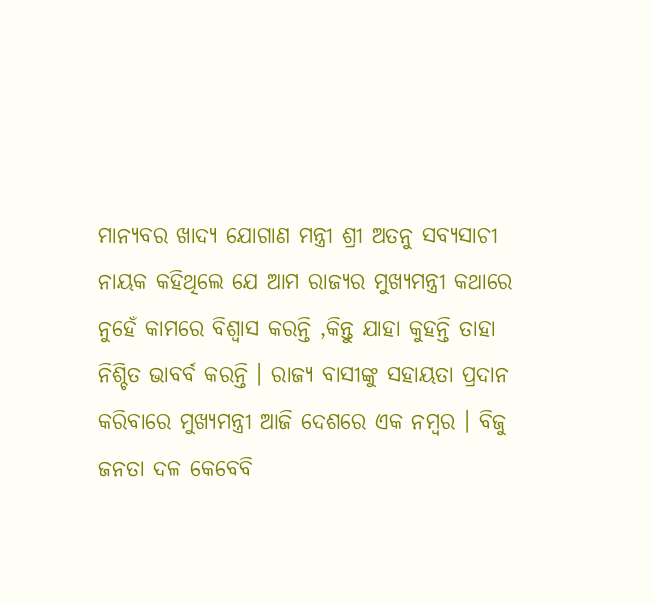ମାନ୍ୟବର ଖାଦ୍ୟ ଯୋଗାଣ ମନ୍ତ୍ରୀ ଶ୍ରୀ ଅତନୁ ସବ୍ୟସାଚୀ ନାୟକ କହିଥିଲେ ଯେ ଆମ ରାଜ୍ୟର ମୁଖ୍ୟମନ୍ତ୍ରୀ କଥାରେ ନୁହେଁ କାମରେ ବିଶ୍ୱାସ କରନ୍ତି ,କିନ୍ତୁ ଯାହା କୁହନ୍ତି ତାହା ନିଶ୍ଚିତ ଭାବର୍ବ କରନ୍ତି । ରାଜ୍ୟ ବାସୀଙ୍କୁ ସହାୟତା ପ୍ରଦାନ କରିବାରେ ମୁଖ୍ୟମନ୍ତ୍ରୀ ଆଜି ଦେଶରେ ଏକ ନମ୍ବର । ବିଜୁ ଜନତା ଦଳ କେବେବି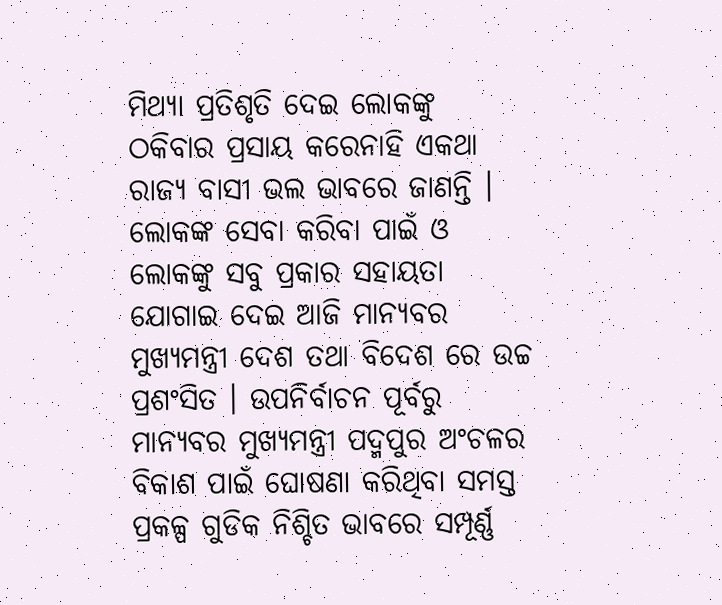ମିଥ୍ୟା ପ୍ରତିଶୃତି ଦେଇ ଲୋକଙ୍କୁ ଠକିବାର ପ୍ରସାୟ କରେନାହି ଏକଥା ରାଜ୍ୟ ବାସୀ ଭଲ ଭାବରେ ଜାଣନ୍ତି । ଲୋକଙ୍କ ସେବା କରିବା ପାଇଁ ଓ ଲୋକଙ୍କୁ ସବୁ ପ୍ରକାର ସହାୟତା ଯୋଗାଇ ଦେଇ ଆଜି ମାନ୍ୟବର ମୁଖ୍ୟମନ୍ତ୍ରୀ ଦେଶ ତଥା ବିଦେଶ ରେ ଉଚ୍ଚ ପ୍ରଶଂସିତ । ଉପନିର୍ବାଚନ ପୂର୍ବରୁ ମାନ୍ୟବର ମୁଖ୍ୟମନ୍ତ୍ରୀ ପଦ୍ମପୁର ଅଂଚଳର ବିକାଶ ପାଇଁ ଘୋଷଣା କରିଥିବା ସମସ୍ତ ପ୍ରକଳ୍ପ ଗୁଡିକ ନିଶ୍ଚିତ ଭାବରେ ସମ୍ପୂର୍ଣ୍ଣ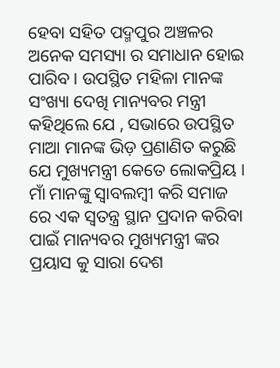ହେବା ସହିତ ପଦ୍ମପୁର ଅଞ୍ଚଳର ଅନେକ ସମସ୍ୟା ର ସମାଧାନ ହୋଇ ପାରିବ । ଉପସ୍ଥିତ ମହିଳା ମାନଙ୍କ ସଂଖ୍ୟା ଦେଖି ମାନ୍ୟବର ମନ୍ତ୍ରୀ କହିଥିଲେ ଯେ , ସଭାରେ ଉପସ୍ଥିତ ମାଆ ମାନଙ୍କ ଭିଡ଼ ପ୍ରଣାଣିତ କରୁଛି ଯେ ମୁଖ୍ୟମନ୍ତ୍ରୀ କେତେ ଲୋକପ୍ରିୟ । ମାଁ ମାନଙ୍କୁ ସ୍ୱାବଲମ୍ବୀ କରି ସମାଜ ରେ ଏକ ସ୍ଵତନ୍ତ୍ର ସ୍ଥାନ ପ୍ରଦାନ କରିବା ପାଇଁ ମାନ୍ୟବର ମୁଖ୍ୟମନ୍ତ୍ରୀ ଙ୍କର ପ୍ରୟାସ କୁ ସାରା ଦେଶ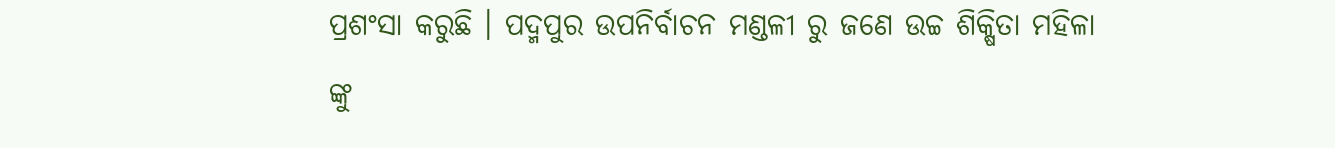ପ୍ରଶଂସା କରୁଛି । ପଦ୍ମପୁର ଉପନିର୍ବାଚନ ମଣ୍ଡଳୀ ରୁ ଜଣେ ଉଚ୍ଚ ଶିକ୍ଷିତା ମହିଳା ଙ୍କୁ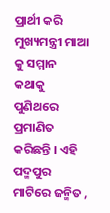ପ୍ରାର୍ଥୀ କରି ମୁଖ୍ୟମନ୍ତ୍ରୀ ମାଆ କୁ ସମ୍ମାନ କଥାକୁ ପୁଣିଥରେ ପ୍ରମାଣିତ କରିଛନ୍ତି । ଏହି ପଦ୍ମପୁର ମାଟିରେ ଜନ୍ମିତ ,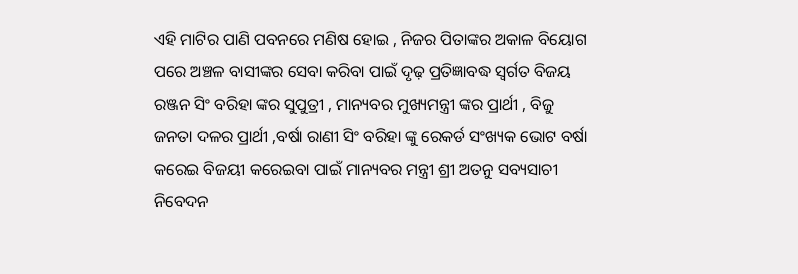ଏହି ମାଟିର ପାଣି ପବନରେ ମଣିଷ ହୋଇ , ନିଜର ପିତାଙ୍କର ଅକାଳ ବିୟୋଗ ପରେ ଅଞ୍ଚଳ ବାସୀଙ୍କର ସେବା କରିବା ପାଇଁ ଦୃଢ଼ ପ୍ରତିଜ୍ଞାବଦ୍ଧ ସ୍ବର୍ଗତ ବିଜୟ ରଞ୍ଜନ ସିଂ ବରିହା ଙ୍କର ସୁପୁତ୍ରୀ , ମାନ୍ୟବର ମୁଖ୍ୟମନ୍ତ୍ରୀ ଙ୍କର ପ୍ରାର୍ଥୀ , ବିଜୁ ଜନତା ଦଳର ପ୍ରାର୍ଥୀ ,ବର୍ଷା ରାଣୀ ସିଂ ବରିହା ଙ୍କୁ ରେକର୍ଡ ସଂଖ୍ୟକ ଭୋଟ ବର୍ଷା କରେଇ ବିଜୟୀ କରେଇବା ପାଇଁ ମାନ୍ୟବର ମନ୍ତ୍ରୀ ଶ୍ରୀ ଅତନୁ ସବ୍ୟସାଚୀ ନିବେଦନ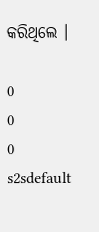କରିଥିଲେ ।

0
0
0
s2sdefault